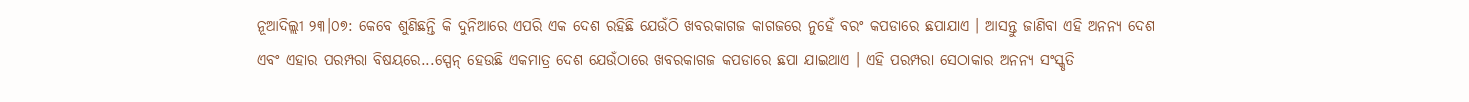ନୂଆଦିଲ୍ଲୀ ୨୩।୦୭: କେବେ ଶୁଣିଛନ୍ତି କି ଦୁନିଆରେ ଏପରି ଏକ ଦେଶ ରହିଛି ଯେଉଁଠି ଖବରକାଗଜ କାଗଜରେ ନୁହେଁ ବରଂ କପଡାରେ ଛପାଯାଏ । ଆସନ୍ତୁ ଜାଣିବା ଏହି ଅନନ୍ୟ ଦେଶ ଏବଂ ଏହାର ପରମ୍ପରା ବିଷୟରେ...ସ୍ପେନ୍ ହେଉଛି ଏକମାତ୍ର ଦେଶ ଯେଉଁଠାରେ ଖବରକାଗଜ କପଡାରେ ଛପା ଯାଇଥାଏ । ଏହି ପରମ୍ପରା ସେଠାକାର ଅନନ୍ୟ ସଂସ୍କୃତି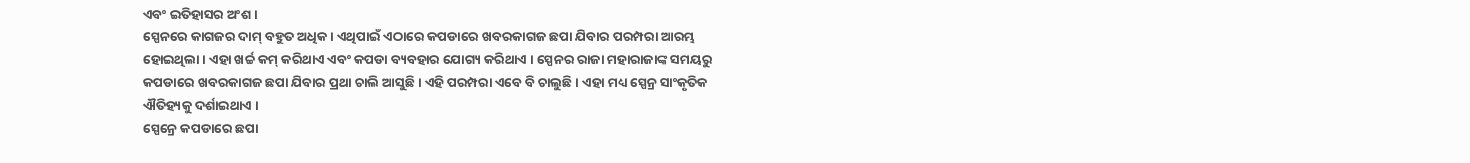ଏବଂ ଇତିହାସର ଅଂଶ ।
ସ୍ପେନରେ କାଗଜର ଦାମ୍ ବହୁତ ଅଧିକ । ଏଥିପାଇଁ ଏଠାରେ କପଡାରେ ଖବରକାଗଜ ଛପା ଯିବାର ପରମ୍ପରା ଆରମ୍ଭ ହୋଇଥିଲା । ଏହା ଖର୍ଚ୍ଚ କମ୍ କରିଥାଏ ଏବଂ କପଡା ବ୍ୟବହାର ଯୋଗ୍ୟ କରିଥାଏ । ସ୍ପେନର ରାଜା ମହାରାଜାଙ୍କ ସମୟରୁ କପଡାରେ ଖବରକାଗଜ ଛପା ଯିବାର ପ୍ରଥା ଚାଲି ଆସୁଛି । ଏହି ପରମ୍ପରା ଏବେ ବି ଚାଲୁଛି । ଏହା ମଧ୍ୟ ସ୍ପେନ୍ର ସାଂକୃତିକ ଐତିହ୍ୟକୁ ଦର୍ଶାଇଥାଏ ।
ସ୍ପେନ୍ରେ କପଡାରେ ଛପା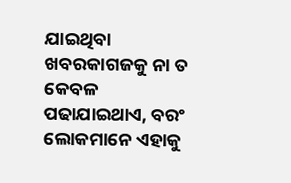ଯାଇଥିବା ଖବରକାଗଜକୁ ନା ତ କେବଳ ପଢାଯାଇଥାଏ, ବରଂ ଲୋକମାନେ ଏହାକୁ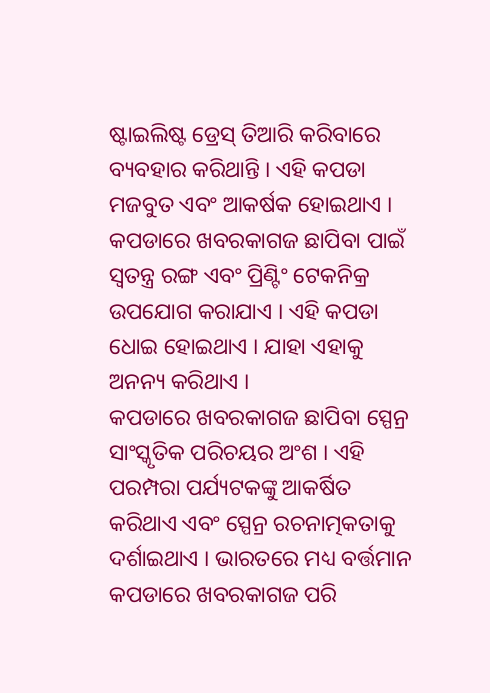ଷ୍ଟାଇଲିଷ୍ଟ ଡ୍ରେସ୍ ତିଆରି କରିବାରେ ବ୍ୟବହାର କରିଥାନ୍ତି । ଏହି କପଡା ମଜବୁତ ଏବଂ ଆକର୍ଷକ ହୋଇଥାଏ । କପଡାରେ ଖବରକାଗଜ ଛାପିବା ପାଇଁ ସ୍ବତନ୍ତ୍ର ରଙ୍ଗ ଏବଂ ପ୍ରିଣ୍ଟିଂ ଟେକନିକ୍ର ଉପଯୋଗ କରାଯାଏ । ଏହି କପଡା ଧୋଇ ହୋଇଥାଏ । ଯାହା ଏହାକୁ ଅନନ୍ୟ କରିଥାଏ ।
କପଡାରେ ଖବରକାଗଜ ଛାପିବା ସ୍ପେନ୍ର ସାଂସ୍କୃତିକ ପରିଚୟର ଅଂଶ । ଏହି ପରମ୍ପରା ପର୍ଯ୍ୟଟକଙ୍କୁ ଆକର୍ଷିତ କରିଥାଏ ଏବଂ ସ୍ପେନ୍ର ରଚନାତ୍ମକତାକୁ ଦର୍ଶାଇଥାଏ । ଭାରତରେ ମଧ୍ୟ ବର୍ତ୍ତମାନ କପଡାରେ ଖବରକାଗଜ ପରି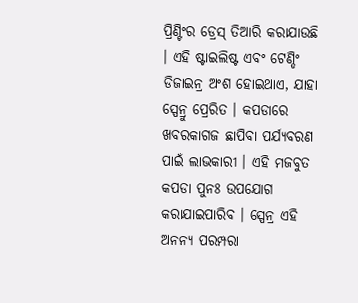ପ୍ରିଣ୍ଟିଂର ଡ୍ରେସ୍ ତିଆରି କରାଯାଉଛି । ଏହି ଷ୍ଟାଇଲିଷ୍ଟ ଏବଂ ଟେଣ୍ଡିଂ ଡିଜାଇନ୍ର ଅଂଶ ହୋଇଥାଏ, ଯାହା ସ୍ପେନ୍ରୁ ପ୍ରେରିତ । କପଡାରେ ଖବରକାଗଜ ଛାପିବା ପର୍ଯ୍ୟବରଣ ପାଇଁ ଲାଭକାରୀ । ଏହି ମଜବୁତ କପଡା ପୁନଃ ଉପଯୋଗ କରାଯାଇପାରିବ । ସ୍ପେନ୍ର ଏହି ଅନନ୍ୟ ପରମ୍ପରା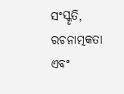ସଂସ୍କୃତି, ରଚନାତ୍ମକତା ଏବଂ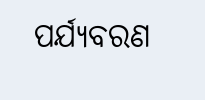ପର୍ଯ୍ୟବରଣ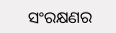ସଂରକ୍ଷଣର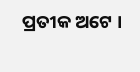ପ୍ରତୀକ ଅଟେ ।